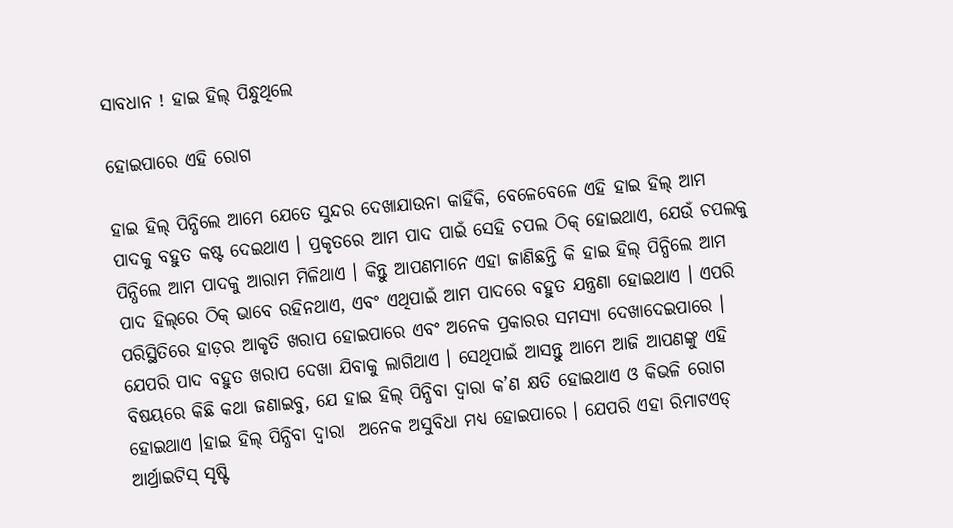ସାବଧାନ ! ହାଇ ହିଲ୍‌ ପିନ୍ଧୁଥିଲେ

ହୋଇପାରେ ଏହି ରୋଗ

ହାଇ ହିଲ୍‌ ପିନ୍ଧିଲେ ଆମେ ଯେତେ ସୁନ୍ଦର ଦେଖାଯାଉନା କାହିଁକି, ବେଳେବେଳେ ଏହି ହାଇ ହିଲ୍‌ ଆମ ପାଦକୁ ବହୁତ କଷ୍ଟ ଦେଇଥାଏ । ପ୍ରକୃତରେ ଆମ ପାଦ ପାଇଁ ସେହି ଚପଲ ଠିକ୍‌ ହୋଇଥାଏ, ଯେଉଁ ଚପଲକୁ ପିନ୍ଧିଲେ ଆମ ପାଦକୁ ଆରାମ ମିଳିଥାଏ । କିନ୍ତୁ ଆପଣମାନେ ଏହା ଜାଣିଛନ୍ତି କି ହାଇ ହିଲ୍‌ ପିନ୍ଧିଲେ ଆମ ପାଦ ହିଲ୍‌ରେ ଠିକ୍‌ ଭାବେ ରହିନଥାଏ, ଏବଂ ଏଥିପାଇଁ ଆମ ପାଦରେ ବହୁତ ଯନ୍ତ୍ରଣା ହୋଇଥାଏ । ଏପରି ପରିସ୍ଥିତିରେ ହାଡ଼ର ଆକୃତି ଖରାପ ହୋଇପାରେ ଏବଂ ଅନେକ ପ୍ରକାରର ସମସ୍ୟା ଦେଖାଦେଇପାରେ । ଯେପରି ପାଦ ବହୁତ ଖରାପ ଦେଖା ଯିବାକୁ ଲାଗିଥାଏ । ସେଥିପାଇଁ ଆସନ୍ତୁ ଆମେ ଆଜି ଆପଣଙ୍କୁ ଏହି ବିଷୟରେ କିଛି କଥା ଜଣାଇବୁ, ଯେ ହାଇ ହିଲ୍‌ ପିନ୍ଧିବା ଦ୍ୱାରା କ’ଣ କ୍ଷତି ହୋଇଥାଏ ଓ କିଭଳି ରୋଗ ହୋଇଥାଏ ।ହାଇ ହିଲ୍ ପିନ୍ଧିବା ଦ୍ୱାରା  ଅନେକ ଅସୁବିଧା ମଧ୍ୟ ହୋଇପାରେ । ଯେପରି ଏହା ରିମାଟଏଡ୍ ଆର୍ଥ୍ରାଇଟିସ୍ ସୃଷ୍ଟି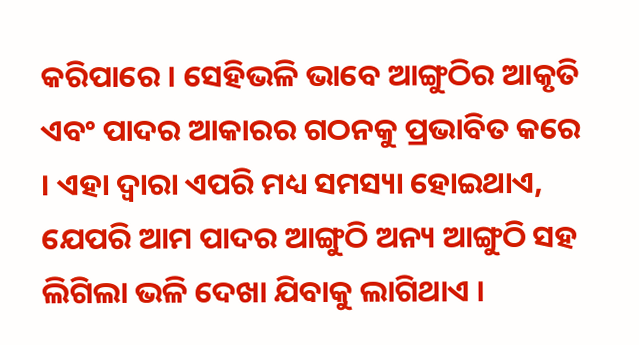କରିପାରେ । ସେହିଭଳି ଭାବେ ଆଙ୍ଗୁଠିର ଆକୃତି ଏବଂ ପାଦର ଆକାରର ଗଠନକୁ ପ୍ରଭାବିତ କରେ । ଏହା ଦ୍ୱାରା ଏପରି ମଧ୍ୟ ସମସ୍ୟା ହୋଇଥାଏ, ଯେପରି ଆମ ପାଦର ଆଙ୍ଗୁଠି ଅନ୍ୟ ଆଙ୍ଗୁଠି ସହ ଲିଗିଲା ଭଳି ଦେଖା ଯିବାକୁ ଲାଗିଥାଏ ।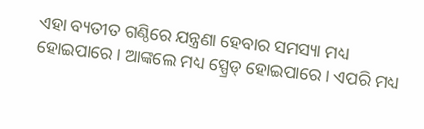ଏହା ବ୍ୟତୀତ ଗଣ୍ଠିରେ ଯନ୍ତ୍ରଣା ହେବାର ସମସ୍ୟା ମଧ୍ୟ ହୋଇପାରେ । ଆଙ୍କଲେ ମଧ୍ୟ ସ୍ପ୍ରେଡ୍‌ ହୋଇପାରେ । ଏପରି ମଧ୍ୟ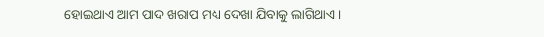ହୋଇଥାଏ ଆମ ପାଦ ଖରାପ ମଧ୍ୟ ଦେଖା ଯିବାକୁ ଲାଗିଥାଏ ।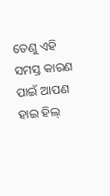ତେଣୁ ଏହି ସମସ୍ତ କାରଣ ପାଇଁ ଆପଣ ହାଇ ହିଲ୍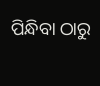ପିନ୍ଧିବା ଠାରୁ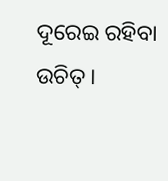ଦୂରେଇ ରହିବା ଉଚିତ୍ ।